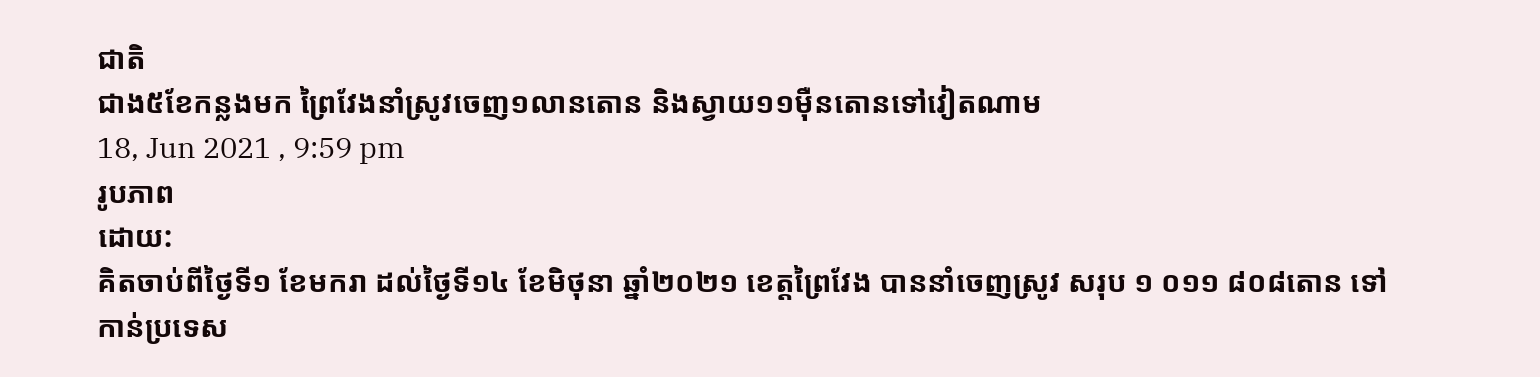ជាតិ
ជាង៥ខែកន្លងមក ព្រៃវែងនាំស្រូវចេញ១លានតោន និងស្វាយ១១ម៉ឺនតោនទៅវៀតណាម
18, Jun 2021 , 9:59 pm
រូបភាព
ដោយ:
គិតចាប់ពីថ្ងៃទី១ ខែមករា ដល់ថ្ងៃទី១៤ ខែមិថុនា ឆ្នាំ២០២១ ខេត្តព្រៃវែង បាននាំចេញស្រូវ សរុប ១ ០១១ ៨០៨តោន ទៅកាន់ប្រទេស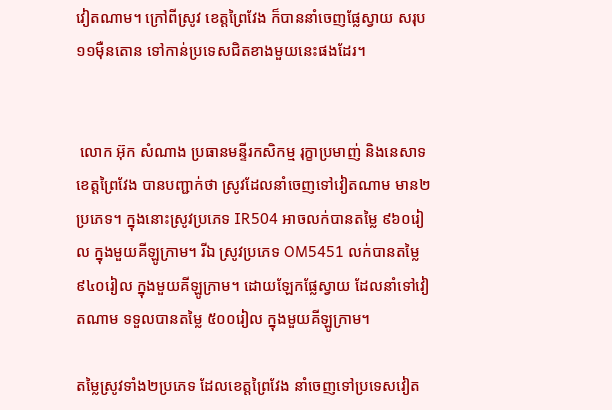វៀតណាម។ ក្រៅពីស្រូវ ខេត្តព្រៃវែង ក៏បាននាំចេញផ្លែស្វាយ សរុប ១១ម៉ឺនតោន ទៅកាន់ប្រទេសជិតខាងមួយនេះផងដែរ។


 លោក អ៊ុក សំណាង ប្រធានមន្ទីរកសិកម្ម រុក្ខាប្រមាញ់ និងនេសាទ ខេត្តព្រៃវែង បានបញ្ជាក់ថា ស្រូវដែលនាំចេញទៅវៀតណាម មាន២ប្រភេទ។ ក្នុងនោះស្រូវប្រភេទ IR504 អាចលក់បានតម្លៃ ៩៦០រៀល ក្នុងមួយគីឡូក្រាម។ រីឯ ស្រូវប្រភេទ OM5451 លក់បានតម្លៃ ៩៤០រៀល ក្នុងមួយគីឡូក្រាម។ ដោយឡែកផ្លែស្វាយ ដែលនាំទៅវៀតណាម ទទួលបានតម្លៃ ៥០០រៀល ក្នុងមួយគីឡូក្រាម។

តម្លៃស្រូវទាំង២ប្រភេទ ដែលខេត្តព្រៃវែង នាំចេញទៅប្រទេសវៀត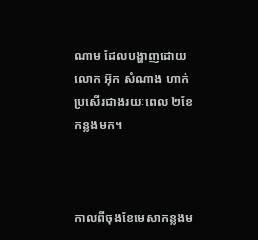ណាម ដែលបង្ហាញដោយលោក អ៊ុក សំណាង ហាក់ប្រសើរជាងរយៈពេល ២ខែកន្លងមក។



កាលពីចុងខែមេសាកន្លងម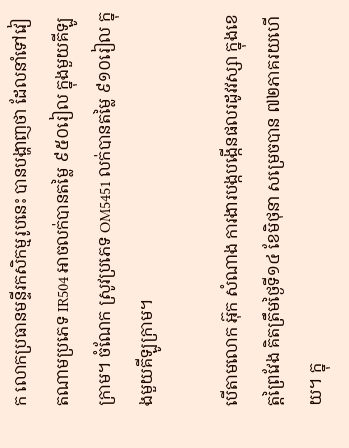ក លោកប្រធានមន្ទីរកសិកម្មរូបនេះ បានបង្ហាញថា ដែលនាំទៅវៀតណាមប្រភេទ IR504 អាចលក់បានតម្លៃ ៩៥០រៀល ក្នុងមួយគីឡូក្រាម។ ចំណែក ស្រូវប្រភេទ OM5451 លក់បានតម្លៃ ៩១០រៀល ក្នុងមួយគីឡូក្រាម។

បើតាមលោក អ៊ុក សំណាង ការងារបង្កបង្កើនផលរដូវវស្សា ក្នុងខេត្តព្រៃវែង គិតត្រឹមថ្ងៃទី១៤ ខែមិថុនា សម្រេចបាន ៧២ភាគរយហើយ។ ក្នុ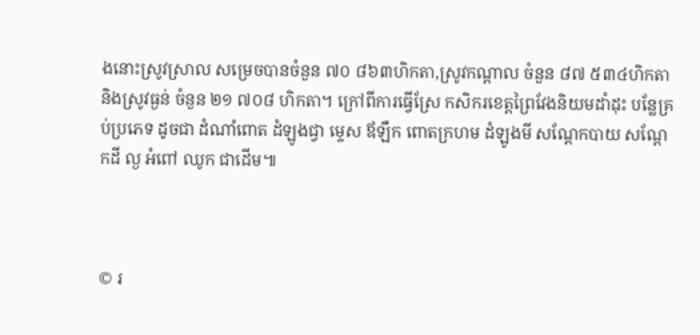ងនោះស្រូវស្រាល សម្រេចបានចំនួន ៧០ ៨៦៣ហិកតា,ស្រូវកណ្ដាល ចំនួន ៨៧ ៥៣៤ហិកតា និងស្រូវធ្ងន់ ចំនួន ២១ ៧០៨ ហិកតា។ ក្រៅពីការធ្វើស្រែ កសិករខេត្តព្រៃវែងនិយមដាំដុះ បន្លែគ្រប់ប្រភេទ ដូចជា ដំណាំពោត ដំឡូងជ្វា ម្ទេស ឪឡឹក ពោតក្រហម ដំឡូងមី សណ្ដែកបាយ សណ្ដែកដី ល្ង អំពៅ ឈូក ជាដើម៕



© រ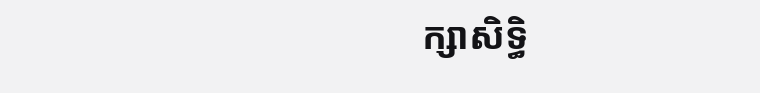ក្សាសិទ្ធិ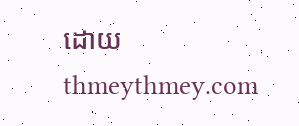ដោយ thmeythmey.com